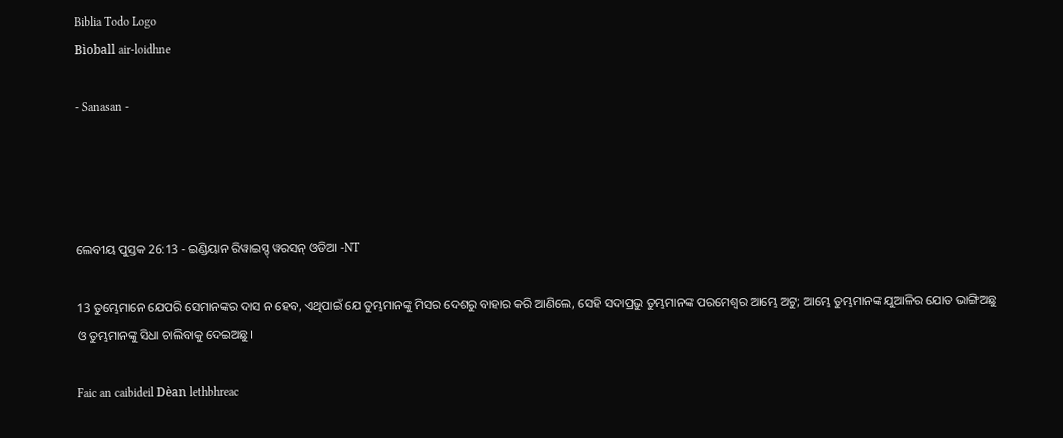Biblia Todo Logo
Bìoball air-loidhne

- Sanasan -




ଲେବୀୟ ପୁସ୍ତକ 26:13 - ଇଣ୍ଡିୟାନ ରିୱାଇସ୍ଡ୍ ୱରସନ୍ ଓଡିଆ -NT

13 ତୁମ୍ଭେମାନେ ଯେପରି ସେମାନଙ୍କର ଦାସ ନ ହେବ, ଏଥିପାଇଁ ଯେ ତୁମ୍ଭମାନଙ୍କୁ ମିସର ଦେଶରୁ ବାହାର କରି ଆଣିଲେ, ସେହି ସଦାପ୍ରଭୁ ତୁମ୍ଭମାନଙ୍କ ପରମେଶ୍ୱର ଆମ୍ଭେ ଅଟୁ; ଆମ୍ଭେ ତୁମ୍ଭମାନଙ୍କ ଯୁଆଳିର ଯୋତ ଭାଙ୍ଗିଅଛୁ ଓ ତୁମ୍ଭମାନଙ୍କୁ ସିଧା ଚାଲିବାକୁ ଦେଇଅଛୁ।

Faic an caibideil Dèan lethbhreac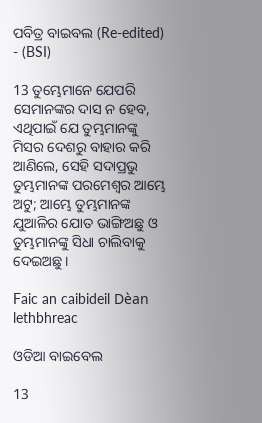ପବିତ୍ର ବାଇବଲ (Re-edited) - (BSI)

13 ତୁମ୍ଭେମାନେ ଯେପରି ସେମାନଙ୍କର ଦାସ ନ ହେବ, ଏଥିପାଇଁ ଯେ ତୁମ୍ଭମାନଙ୍କୁ ମିସର ଦେଶରୁ ବାହାର କରି ଆଣିଲେ, ସେହି ସଦାପ୍ରଭୁ ତୁମ୍ଭମାନଙ୍କ ପରମେଶ୍ଵର ଆମ୍ଭେ ଅଟୁ; ଆମ୍ଭେ ତୁମ୍ଭମାନଙ୍କ ଯୁଆଳିର ଯୋତ ଭାଙ୍ଗିଅଛୁ ଓ ତୁମ୍ଭମାନଙ୍କୁ ସିଧା ଚାଲିବାକୁ ଦେଇଅଛୁ।

Faic an caibideil Dèan lethbhreac

ଓଡିଆ ବାଇବେଲ

13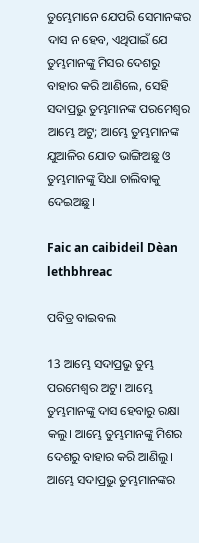ତୁମ୍ଭେମାନେ ଯେପରି ସେମାନଙ୍କର ଦାସ ନ ହେବ, ଏଥିପାଇଁ ଯେ ତୁମ୍ଭମାନଙ୍କୁ ମିସର ଦେଶରୁ ବାହାର କରି ଆଣିଲେ, ସେହି ସଦାପ୍ରଭୁ ତୁମ୍ଭମାନଙ୍କ ପରମେଶ୍ୱର ଆମ୍ଭେ ଅଟୁ; ଆମ୍ଭେ ତୁମ୍ଭମାନଙ୍କ ଯୁଆଳିର ଯୋତ ଭାଙ୍ଗିଅଛୁ ଓ ତୁମ୍ଭମାନଙ୍କୁ ସିଧା ଚାଲିବାକୁ ଦେଇଅଛୁ।

Faic an caibideil Dèan lethbhreac

ପବିତ୍ର ବାଇବଲ

13 ଆମ୍ଭେ ସଦାପ୍ରଭୁ ତୁମ୍ଭ ପରମେଶ୍ୱର ଅଟୁ। ଆମ୍ଭେ ତୁମ୍ଭମାନଙ୍କୁ ଦାସ ହେବାରୁ ରକ୍ଷା କଲୁ। ଆମ୍ଭେ ତୁମ୍ଭମାନଙ୍କୁ ମିଶର ଦେଶରୁ ବାହାର କରି ଆଣିଲୁ। ଆମ୍ଭେ ସଦାପ୍ରଭୁ ତୁମ୍ଭମାନଙ୍କର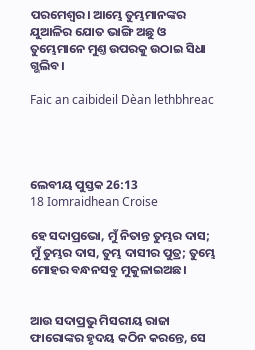ପରମେଶ୍ୱର। ଆମ୍ଭେ ତୁମ୍ଭମାନଙ୍କର ଯୁଆଳିର ଯୋତ ଭାଙ୍ଗି ଅଛୁ ଓ ତୁମ୍ଭେମାନେ ମୁଣ୍ତ ଉପରକୁ ଉଠାଇ ସିଧା ଗ୍ଭଲିବ।

Faic an caibideil Dèan lethbhreac




ଲେବୀୟ ପୁସ୍ତକ 26:13
18 Iomraidhean Croise

ହେ ସଦାପ୍ରଭୋ, ମୁଁ ନିତାନ୍ତ ତୁମ୍ଭର ଦାସ; ମୁଁ ତୁମ୍ଭର ଦାସ, ତୁମ୍ଭ ଦାସୀର ପୁତ୍ର; ତୁମ୍ଭେ ମୋହର ବନ୍ଧନସବୁ ମୁକୁଳାଇଅଛ।


ଆଉ ସଦାପ୍ରଭୁ ମିସରୀୟ ରାଜା ଫାରୋଙ୍କର ହୃଦୟ କଠିନ କରନ୍ତେ, ସେ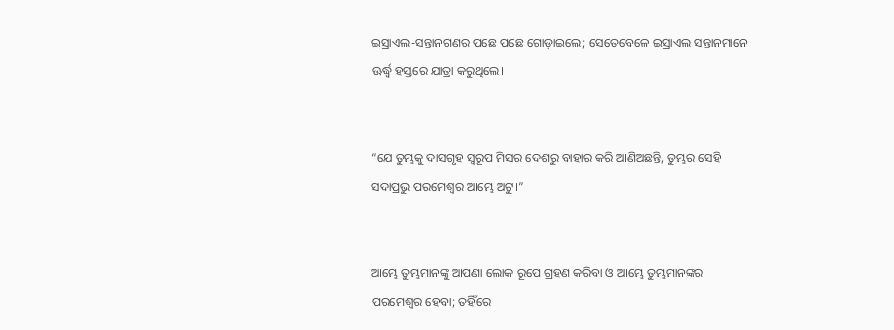ଇସ୍ରାଏଲ-ସନ୍ତାନଗଣର ପଛେ ପଛେ ଗୋଡ଼ାଇଲେ; ସେତେବେଳେ ଇସ୍ରାଏଲ ସନ୍ତାନମାନେ ଊର୍ଦ୍ଧ୍ୱ ହସ୍ତରେ ଯାତ୍ରା କରୁଥିଲେ।


“ଯେ ତୁମ୍ଭକୁ ଦାସଗୃହ ସ୍ୱରୂପ ମିସର ଦେଶରୁ ବାହାର କରି ଆଣିଅଛନ୍ତି, ତୁମ୍ଭର ସେହି ସଦାପ୍ରଭୁ ପରମେଶ୍ୱର ଆମ୍ଭେ ଅଟୁ।”


ଆମ୍ଭେ ତୁମ୍ଭମାନଙ୍କୁ ଆପଣା ଲୋକ ରୂପେ ଗ୍ରହଣ କରିବା ଓ ଆମ୍ଭେ ତୁମ୍ଭମାନଙ୍କର ପରମେଶ୍ୱର ହେବା; ତହିଁରେ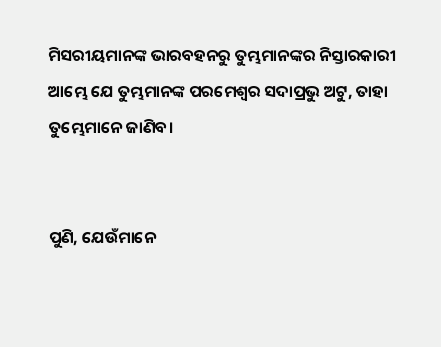ମିସରୀୟମାନଙ୍କ ଭାରବହନରୁ ତୁମ୍ଭମାନଙ୍କର ନିସ୍ତାରକାରୀ ଆମ୍ଭେ ଯେ ତୁମ୍ଭମାନଙ୍କ ପରମେଶ୍ୱର ସଦାପ୍ରଭୁ ଅଟୁ, ତାହା ତୁମ୍ଭେମାନେ ଜାଣିବ।


ପୁଣି, ଯେଉଁମାନେ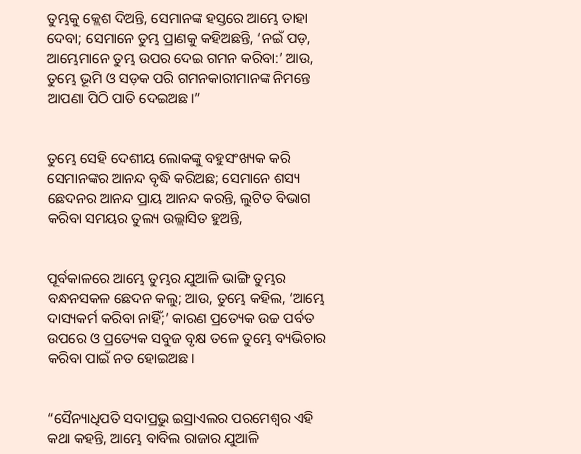ତୁମ୍ଭକୁ କ୍ଲେଶ ଦିଅନ୍ତି, ସେମାନଙ୍କ ହସ୍ତରେ ଆମ୍ଭେ ତାହା ଦେବା; ସେମାନେ ତୁମ୍ଭ ପ୍ରାଣକୁ କହିଅଛନ୍ତି, ‘ନଇଁ ପଡ଼, ଆମ୍ଭେମାନେ ତୁମ୍ଭ ଉପର ଦେଇ ଗମନ କରିବା:’ ଆଉ, ତୁମ୍ଭେ ଭୂମି ଓ ସଡ଼କ ପରି ଗମନକାରୀମାନଙ୍କ ନିମନ୍ତେ ଆପଣା ପିଠି ପାତି ଦେଇଅଛ।”


ତୁମ୍ଭେ ସେହି ଦେଶୀୟ ଲୋକଙ୍କୁ ବହୁସଂଖ୍ୟକ କରି ସେମାନଙ୍କର ଆନନ୍ଦ ବୃଦ୍ଧି କରିଅଛ; ସେମାନେ ଶସ୍ୟ ଛେଦନର ଆନନ୍ଦ ପ୍ରାୟ ଆନନ୍ଦ କରନ୍ତି, ଲୁଟିତ ବିଭାଗ କରିବା ସମୟର ତୁଲ୍ୟ ଉଲ୍ଲାସିତ ହୁଅନ୍ତି,


ପୂର୍ବକାଳରେ ଆମ୍ଭେ ତୁମ୍ଭର ଯୁଆଳି ଭାଙ୍ଗି ତୁମ୍ଭର ବନ୍ଧନସକଳ ଛେଦନ କଲୁ; ଆଉ, ତୁମ୍ଭେ କହିଲ, ‘ଆମ୍ଭେ ଦାସ୍ୟକର୍ମ କରିବା ନାହିଁ;’ କାରଣ ପ୍ରତ୍ୟେକ ଉଚ୍ଚ ପର୍ବତ ଉପରେ ଓ ପ୍ରତ୍ୟେକ ସବୁଜ ବୃକ୍ଷ ତଳେ ତୁମ୍ଭେ ବ୍ୟଭିଚାର କରିବା ପାଇଁ ନତ ହୋଇଅଛ।


“ସୈନ୍ୟାଧିପତି ସଦାପ୍ରଭୁ ଇସ୍ରାଏଲର ପରମେଶ୍ୱର ଏହି କଥା କହନ୍ତି, ଆମ୍ଭେ ବାବିଲ ରାଜାର ଯୁଆଳି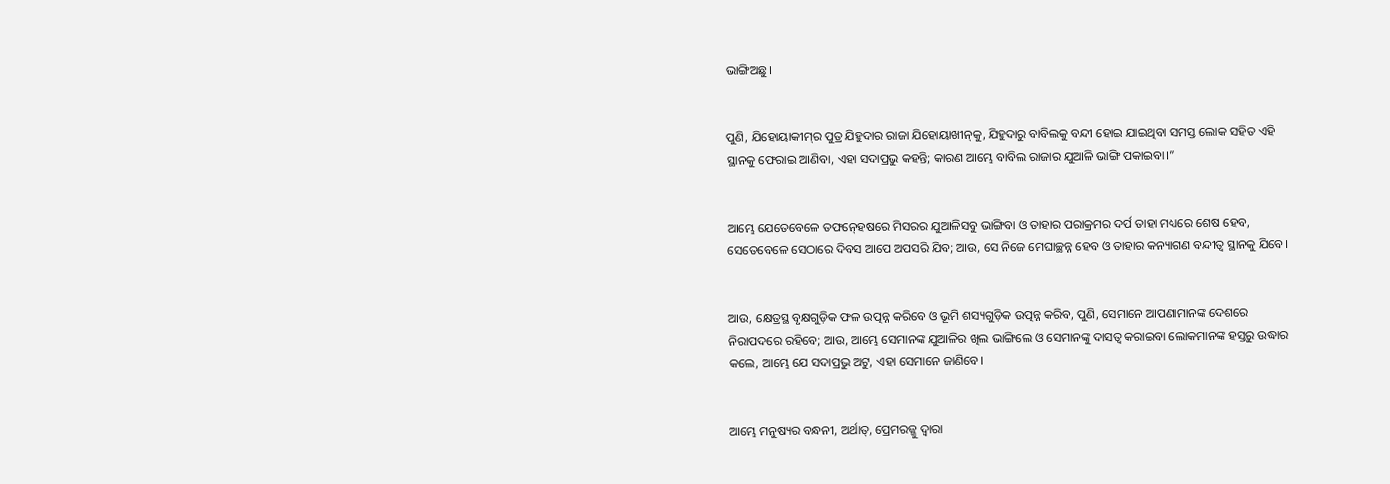ଭାଙ୍ଗିଅଛୁ।


ପୁଣି, ଯିହୋୟାକୀମ୍‍ର ପୁତ୍ର ଯିହୁଦାର ରାଜା ଯିହୋୟାଖୀନ୍‍କୁ, ଯିହୁଦାରୁ ବାବିଲକୁ ବନ୍ଦୀ ହୋଇ ଯାଇଥିବା ସମସ୍ତ ଲୋକ ସହିତ ଏହି ସ୍ଥାନକୁ ଫେରାଇ ଆଣିବା, ଏହା ସଦାପ୍ରଭୁ କହନ୍ତି; କାରଣ ଆମ୍ଭେ ବାବିଲ ରାଜାର ଯୁଆଳି ଭାଙ୍ଗି ପକାଇବା।”


ଆମ୍ଭେ ଯେତେବେଳେ ତଫନ୍‍ହେଷରେ ମିସରର ଯୁଆଳିସବୁ ଭାଙ୍ଗିବା ଓ ତାହାର ପରାକ୍ରମର ଦର୍ପ ତାହା ମଧ୍ୟରେ ଶେଷ ହେବ, ସେତେବେଳେ ସେଠାରେ ଦିବସ ଆପେ ଅପସରି ଯିବ; ଆଉ, ସେ ନିଜେ ମେଘାଚ୍ଛନ୍ନ ହେବ ଓ ତାହାର କନ୍ୟାଗଣ ବନ୍ଦୀତ୍ୱ ସ୍ଥାନକୁ ଯିବେ।


ଆଉ, କ୍ଷେତ୍ରସ୍ଥ ବୃକ୍ଷଗୁଡ଼ିକ ଫଳ ଉତ୍ପନ୍ନ କରିବେ ଓ ଭୂମି ଶସ୍ୟଗୁଡ଼ିକ ଉତ୍ପନ୍ନ କରିବ, ପୁଣି, ସେମାନେ ଆପଣାମାନଙ୍କ ଦେଶରେ ନିରାପଦରେ ରହିବେ; ଆଉ, ଆମ୍ଭେ ସେମାନଙ୍କ ଯୁଆଳିର ଖିଲ ଭାଙ୍ଗିଲେ ଓ ସେମାନଙ୍କୁ ଦାସତ୍ୱ କରାଇବା ଲୋକମାନଙ୍କ ହସ୍ତରୁ ଉଦ୍ଧାର କଲେ, ଆମ୍ଭେ ଯେ ସଦାପ୍ରଭୁ ଅଟୁ, ଏହା ସେମାନେ ଜାଣିବେ।


ଆମ୍ଭେ ମନୁଷ୍ୟର ବନ୍ଧନୀ, ଅର୍ଥାତ୍‍, ପ୍ରେମରଜ୍ଜୁ ଦ୍ୱାରା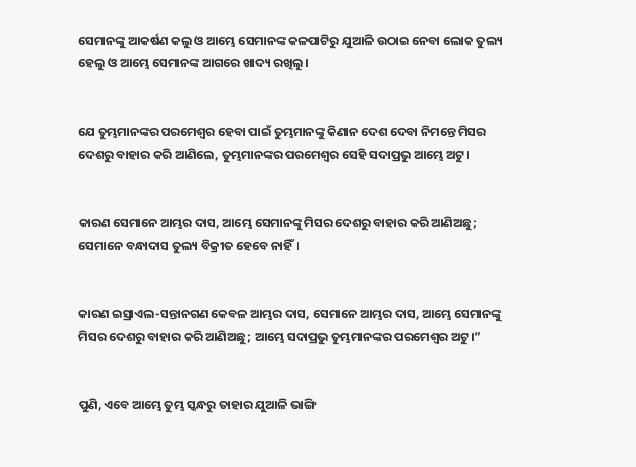ସେମାନଙ୍କୁ ଆକର୍ଷଣ କଲୁ ଓ ଆମ୍ଭେ ସେମାନଙ୍କ କଳପାଟିରୁ ଯୁଆଳି ଉଠାଇ ନେବା ଲୋକ ତୁଲ୍ୟ ହେଲୁ ଓ ଆମ୍ଭେ ସେମାନଙ୍କ ଆଗରେ ଖାଦ୍ୟ ରଖିଲୁ।


ଯେ ତୁମ୍ଭମାନଙ୍କର ପରମେଶ୍ୱର ହେବା ପାଇଁ ତୁମ୍ଭମାନଙ୍କୁ କିଣାନ ଦେଶ ଦେବା ନିମନ୍ତେ ମିସର ଦେଶରୁ ବାହାର କରି ଆଣିଲେ, ତୁମ୍ଭମାନଙ୍କର ପରମେଶ୍ୱର ସେହି ସଦାପ୍ରଭୁ ଆମ୍ଭେ ଅଟୁ।


କାରଣ ସେମାନେ ଆମ୍ଭର ଦାସ, ଆମ୍ଭେ ସେମାନଙ୍କୁ ମିସର ଦେଶରୁ ବାହାର କରି ଆଣିଅଛୁ; ସେମାନେ ବନ୍ଧାଦାସ ତୁଲ୍ୟ ବିକ୍ରୀତ ହେବେ ନାହିଁ।


କାରଣ ଇସ୍ରାଏଲ-ସନ୍ତାନଗଣ କେବଳ ଆମ୍ଭର ଦାସ, ସେମାନେ ଆମ୍ଭର ଦାସ, ଆମ୍ଭେ ସେମାନଙ୍କୁ ମିସର ଦେଶରୁ ବାହାର କରି ଆଣିଅଛୁ; ଆମ୍ଭେ ସଦାପ୍ରଭୁ ତୁମ୍ଭମାନଙ୍କର ପରମେଶ୍ୱର ଅଟୁ।”


ପୁଣି, ଏବେ ଆମ୍ଭେ ତୁମ୍ଭ ସ୍କନ୍ଧରୁ ତାହାର ଯୁଆଳି ଭାଙ୍ଗି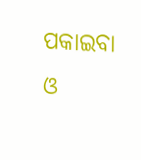ପକାଇବା ଓ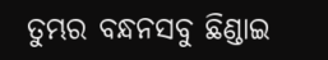ତୁମ୍ଭର ବନ୍ଧନସବୁ ଛିଣ୍ଡାଇ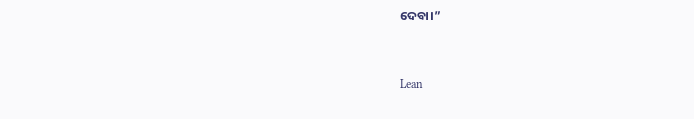ଦେବା।”


Lean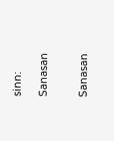sinn:

Sanasan


Sanasan